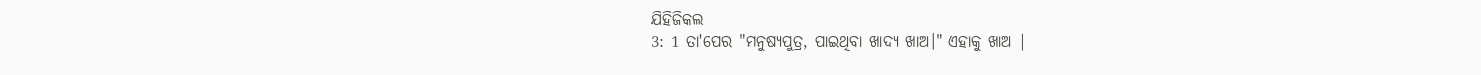ଯିହିଜିକଲ
3: 1 ତା'ପେର "ମନୁଷ୍ୟପୁତ୍ର, ପାଇଥିବା ଖାଦ୍ୟ ଖାଅ।" ଏହାକୁ ଖାଅ |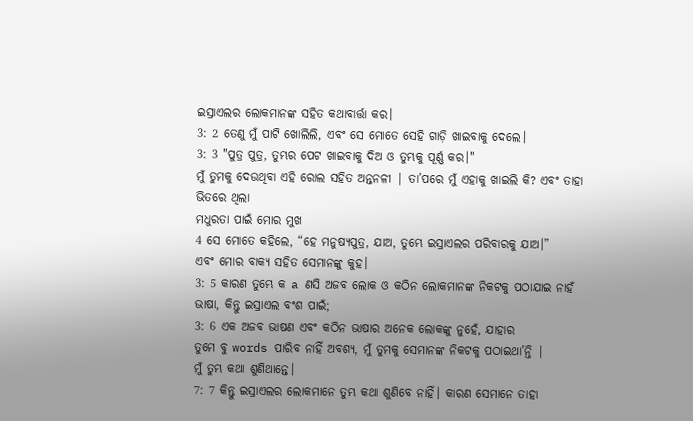ଇସ୍ରାଏଲର ଲୋକମାନଙ୍କ ସହିତ କଥାବାର୍ତ୍ତା କର।
3: 2 ତେଣୁ ମୁଁ ପାଟି ଖୋଲିଲି, ଏବଂ ସେ ମୋତେ ସେହି ଗାଡ଼ି ଖାଇବାକୁ ଦେଲେ।
3: 3 "ପୁତ୍ର ପୁତ୍ର, ତୁମ୍ଭର ପେଟ ଖାଇବାକୁ ଦିଅ ଓ ତୁମ୍ଭକୁ ପୂର୍ଣ୍ଣ କର।"
ମୁଁ ତୁମକୁ ଦେଉଥିବା ଏହି ରୋଲ ସହିତ ଅନ୍ତନଳୀ | ତା’ପରେ ମୁଁ ଏହାକୁ ଖାଇଲି କି? ଏବଂ ତାହା ଭିତରେ ଥିଲା
ମଧୁରତା ପାଇଁ ମୋର ମୁଖ
4 ସେ ମୋତେ କହିଲେ, “ହେ ମନୁଷ୍ୟପୁତ୍ର, ଯାଅ, ତୁମ୍ଭେ ଇସ୍ରାଏଲର ପରିବାରକୁ ଯାଅ।”
ଏବଂ ମୋର ବାକ୍ୟ ସହିତ ସେମାନଙ୍କୁ କୁହ।
3: 5 କାରଣ ତୁମ୍ଭେ କ a ଣସି ଅଜବ ଲୋକ ଓ କଠିନ ଲୋକମାନଙ୍କ ନିକଟକୁ ପଠାଯାଇ ନାହଁ
ଭାଷା, କିନ୍ତୁ ଇସ୍ରାଏଲ ବଂଶ ପାଇଁ;
3: 6 ଏକ ଅଜବ ଭାଷଣ ଏବଂ କଠିନ ଭାଷାର ଅନେକ ଲୋକଙ୍କୁ ନୁହେଁ, ଯାହାର
ତୁମେ ବୁ words ପାରିବ ନାହିଁ ଅବଶ୍ୟ, ମୁଁ ତୁମକୁ ସେମାନଙ୍କ ନିକଟକୁ ପଠାଇଥା’ନ୍ତି |
ମୁଁ ତୁମ୍ଭ କଥା ଶୁଣିଥାନ୍ତେ।
7: 7 କିନ୍ତୁ ଇସ୍ରାଏଲର ଲୋକମାନେ ତୁମ୍ଭ କଥା ଶୁଣିବେ ନାହିଁ। କାରଣ ସେମାନେ ତାହା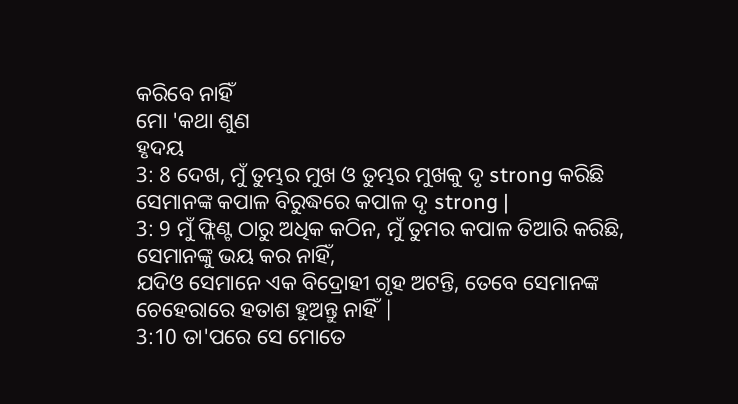କରିବେ ନାହିଁ
ମୋ 'କଥା ଶୁଣ
ହୃଦୟ
3: 8 ଦେଖ, ମୁଁ ତୁମ୍ଭର ମୁଖ ଓ ତୁମ୍ଭର ମୁଖକୁ ଦୃ strong କରିଛି
ସେମାନଙ୍କ କପାଳ ବିରୁଦ୍ଧରେ କପାଳ ଦୃ strong |
3: 9 ମୁଁ ଫ୍ଲିଣ୍ଟ ଠାରୁ ଅଧିକ କଠିନ, ମୁଁ ତୁମର କପାଳ ତିଆରି କରିଛି, ସେମାନଙ୍କୁ ଭୟ କର ନାହିଁ,
ଯଦିଓ ସେମାନେ ଏକ ବିଦ୍ରୋହୀ ଗୃହ ଅଟନ୍ତି, ତେବେ ସେମାନଙ୍କ ଚେହେରାରେ ହତାଶ ହୁଅନ୍ତୁ ନାହିଁ |
3:10 ତା'ପରେ ସେ ମୋତେ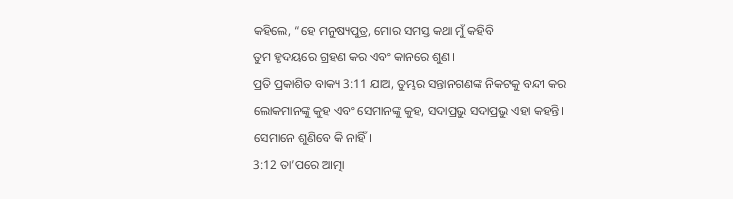କହିଲେ, “ହେ ମନୁଷ୍ୟପୁତ୍ର, ମୋର ସମସ୍ତ କଥା ମୁଁ କହିବି
ତୁମ ହୃଦୟରେ ଗ୍ରହଣ କର ଏବଂ କାନରେ ଶୁଣ।
ପ୍ରତି ପ୍ରକାଶିତ ବାକ୍ୟ 3:11 ଯାଅ, ତୁମ୍ଭର ସନ୍ତାନଗଣଙ୍କ ନିକଟକୁ ବନ୍ଦୀ କର
ଲୋକମାନଙ୍କୁ କୁହ ଏବଂ ସେମାନଙ୍କୁ କୁହ, ସଦାପ୍ରଭୁ ସଦାପ୍ରଭୁ ଏହା କହନ୍ତି।
ସେମାନେ ଶୁଣିବେ କି ନାହିଁ।
3:12 ତା’ପରେ ଆତ୍ମା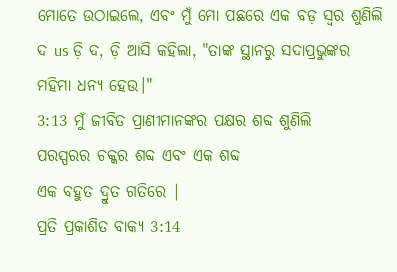ମୋତେ ଉଠାଇଲେ, ଏବଂ ମୁଁ ମୋ ପଛରେ ଏକ ବଡ଼ ସ୍ୱର ଶୁଣିଲି
ଦ us ଡ଼ି ଦ, ଡ଼ି ଆସି କହିଲା, "ତାଙ୍କ ସ୍ଥାନରୁ ସଦାପ୍ରଭୁଙ୍କର ମହିମା ଧନ୍ୟ ହେଉ।"
3:13 ମୁଁ ଜୀବିତ ପ୍ରାଣୀମାନଙ୍କର ପକ୍ଷର ଶବ୍ଦ ଶୁଣିଲି
ପରସ୍ପରର ଚକ୍କର ଶବ୍ଦ ଏବଂ ଏକ ଶବ୍ଦ
ଏକ ବହୁତ ଦ୍ରୁତ ଗତିରେ |
ପ୍ରତି ପ୍ରକାଶିତ ବାକ୍ୟ 3:14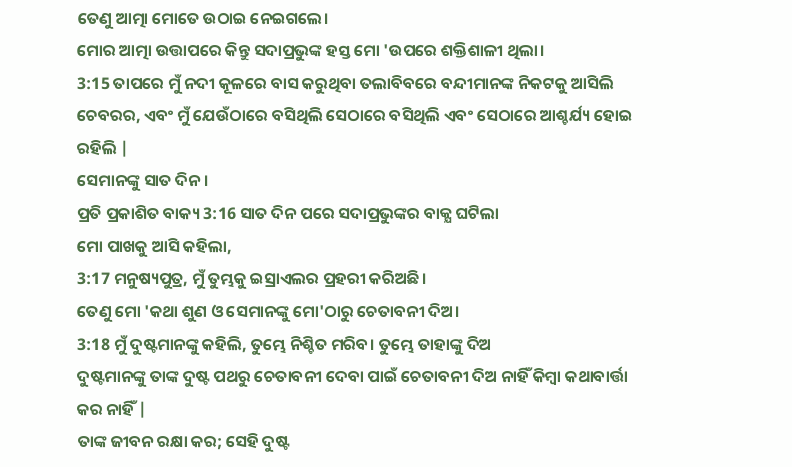ତେଣୁ ଆତ୍ମା ମୋତେ ଉଠାଇ ନେଇଗଲେ।
ମୋର ଆତ୍ମା ଉତ୍ତାପରେ କିନ୍ତୁ ସଦାପ୍ରଭୁଙ୍କ ହସ୍ତ ମୋ 'ଉପରେ ଶକ୍ତିଶାଳୀ ଥିଲା।
3:15 ତାପରେ ମୁଁ ନଦୀ କୂଳରେ ବାସ କରୁଥିବା ତଲାବିବରେ ବନ୍ଦୀମାନଙ୍କ ନିକଟକୁ ଆସିଲି
ଚେବରର, ଏବଂ ମୁଁ ଯେଉଁଠାରେ ବସିଥିଲି ସେଠାରେ ବସିଥିଲି ଏବଂ ସେଠାରେ ଆଶ୍ଚର୍ଯ୍ୟ ହୋଇ ରହିଲି |
ସେମାନଙ୍କୁ ସାତ ଦିନ।
ପ୍ରତି ପ୍ରକାଶିତ ବାକ୍ୟ 3:16 ସାତ ଦିନ ପରେ ସଦାପ୍ରଭୁଙ୍କର ବାକ୍ଯ ଘଟିଲା
ମୋ ପାଖକୁ ଆସି କହିଲା,
3:17 ମନୁଷ୍ୟପୁତ୍ର, ମୁଁ ତୁମ୍ଭକୁ ଇସ୍ରାଏଲର ପ୍ରହରୀ କରିଅଛି।
ତେଣୁ ମୋ 'କଥା ଶୁଣ ଓ ସେମାନଙ୍କୁ ମୋ'ଠାରୁ ଚେତାବନୀ ଦିଅ।
3:18 ମୁଁ ଦୁଷ୍ଟମାନଙ୍କୁ କହିଲି, ତୁମ୍ଭେ ନିଶ୍ଚିତ ମରିବ। ତୁମ୍ଭେ ତାହାଙ୍କୁ ଦିଅ
ଦୁଷ୍ଟମାନଙ୍କୁ ତାଙ୍କ ଦୁଷ୍ଟ ପଥରୁ ଚେତାବନୀ ଦେବା ପାଇଁ ଚେତାବନୀ ଦିଅ ନାହିଁ କିମ୍ବା କଥାବାର୍ତ୍ତା କର ନାହିଁ |
ତାଙ୍କ ଜୀବନ ରକ୍ଷା କର; ସେହି ଦୁଷ୍ଟ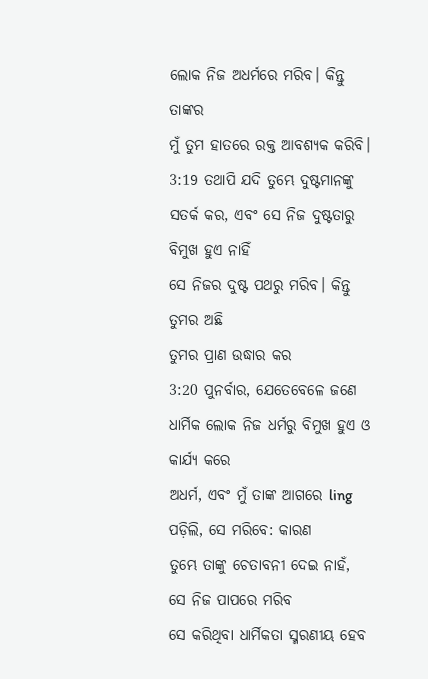ଲୋକ ନିଜ ଅଧର୍ମରେ ମରିବ। କିନ୍ତୁ ତାଙ୍କର
ମୁଁ ତୁମ ହାତରେ ରକ୍ତ ଆବଶ୍ୟକ କରିବି।
3:19 ତଥାପି ଯଦି ତୁମ୍ଭେ ଦୁଷ୍ଟମାନଙ୍କୁ ସତର୍କ କର, ଏବଂ ସେ ନିଜ ଦୁଷ୍ଟତାରୁ ବିମୁଖ ହୁଏ ନାହିଁ
ସେ ନିଜର ଦୁଷ୍ଟ ପଥରୁ ମରିବ। କିନ୍ତୁ ତୁମର ଅଛି
ତୁମର ପ୍ରାଣ ଉଦ୍ଧାର କର
3:20 ପୁନର୍ବାର, ଯେତେବେଳେ ଜଣେ ଧାର୍ମିକ ଲୋକ ନିଜ ଧର୍ମରୁ ବିମୁଖ ହୁଏ ଓ କାର୍ଯ୍ୟ କରେ
ଅଧର୍ମ, ଏବଂ ମୁଁ ତାଙ୍କ ଆଗରେ ling ପଡ଼ିଲି, ସେ ମରିବେ: କାରଣ
ତୁମ୍ଭେ ତାଙ୍କୁ ଚେତାବନୀ ଦେଇ ନାହଁ, ସେ ନିଜ ପାପରେ ମରିବ
ସେ କରିଥିବା ଧାର୍ମିକତା ସ୍ମରଣୀୟ ହେବ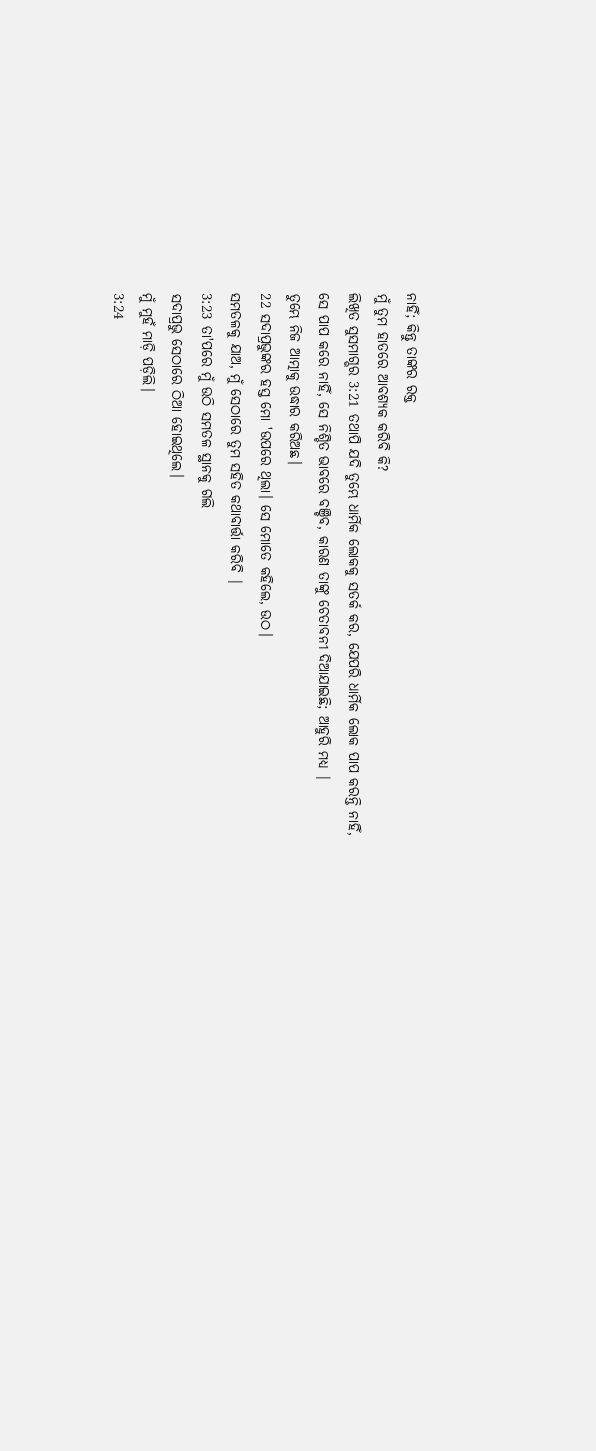ନାହିଁ; କିନ୍ତୁ ତାଙ୍କର ରକ୍ତ
ମୁଁ ତୁମ ହାତରେ ଆବଶ୍ୟକ କରିବି କି?
ଲିଖିତ ସୁସମାଗ୍ଭର 3:21 ତଥାପି ଯଦି ତୁମ୍ଭେ ଧାର୍ମିକ ଲୋକକୁ ସତର୍କ କର, ଯେପରି ଧାର୍ମିକ ଲୋକ ପାପ କରନ୍ତି ନାହିଁ,
ସେ ପାପ କରେ ନାହିଁ, ସେ ନିଶ୍ଚିତ ଭାବରେ ବଞ୍ଚିବ, କାରଣ ତାଙ୍କୁ ଚେତାବନୀ ଦିଆଯାଇଛି; ଆହୁରି ମଧ୍ୟ |
ତୁମ୍ଭେ ନିଜ ଆତ୍ମାକୁ ଉଦ୍ଧାର କରିଅଛ।
22 ସଦାପ୍ରଭୁଙ୍କର ହସ୍ତ ମୋ 'ଉପରେ ଥିଲା। ସେ ମୋତେ କହିଲେ, ଉଠ।
ସମତଳକୁ ଯାଅ, ମୁଁ ସେଠାରେ ତୁମ ସହିତ କଥାବାର୍ତ୍ତା କରିବି |
3:23 ତା'ପରେ ମୁଁ ଉଠି ସମତଳ ସ୍ଥାନକୁ ଗଲି
ସଦାପ୍ରଭୁ ସେଠାରେ ଠିଆ ହୋଇଥିଲେ।
ମୁଁ ମୁହଁ ମାଡ଼ି ପଡ଼ିଲି।
3:24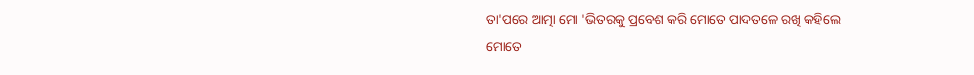ତା'ପରେ ଆତ୍ମା ମୋ 'ଭିତରକୁ ପ୍ରବେଶ କରି ମୋତେ ପାଦତଳେ ରଖି କହିଲେ
ମୋତେ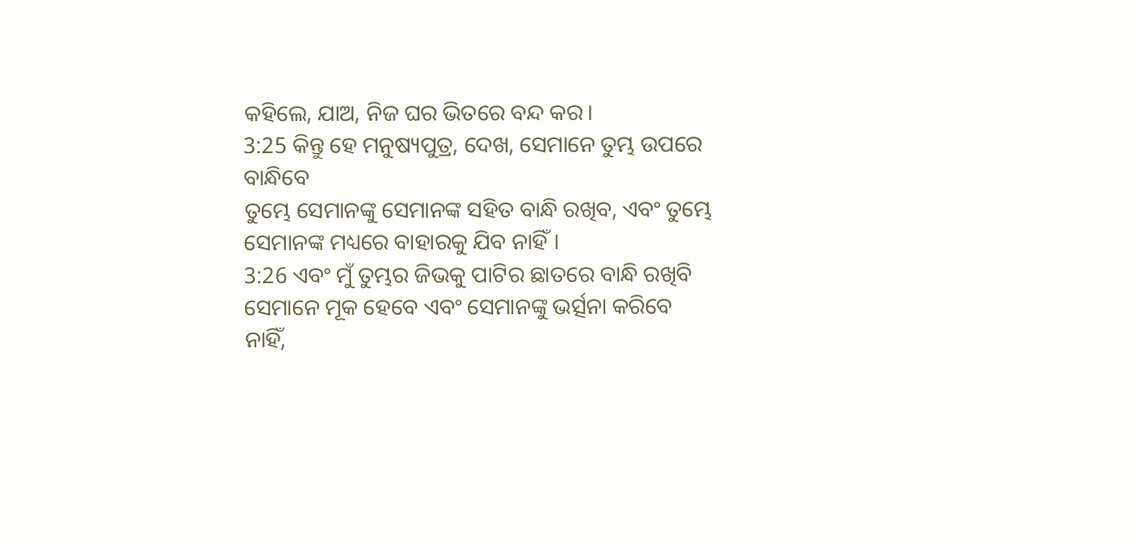କହିଲେ, ଯାଅ, ନିଜ ଘର ଭିତରେ ବନ୍ଦ କର।
3:25 କିନ୍ତୁ ହେ ମନୁଷ୍ୟପୁତ୍ର, ଦେଖ, ସେମାନେ ତୁମ୍ଭ ଉପରେ ବାନ୍ଧିବେ
ତୁମ୍ଭେ ସେମାନଙ୍କୁ ସେମାନଙ୍କ ସହିତ ବାନ୍ଧି ରଖିବ, ଏବଂ ତୁମ୍ଭେ ସେମାନଙ୍କ ମଧ୍ୟରେ ବାହାରକୁ ଯିବ ନାହିଁ।
3:26 ଏବଂ ମୁଁ ତୁମ୍ଭର ଜିଭକୁ ପାଟିର ଛାତରେ ବାନ୍ଧି ରଖିବି
ସେମାନେ ମୂକ ହେବେ ଏବଂ ସେମାନଙ୍କୁ ଭର୍ତ୍ସନା କରିବେ ନାହିଁ,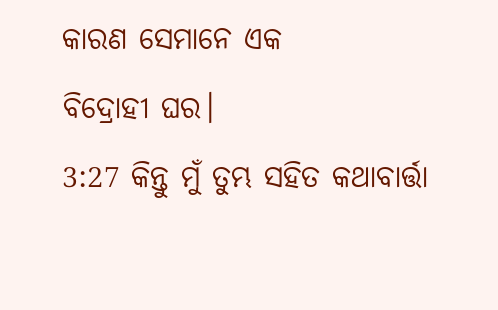କାରଣ ସେମାନେ ଏକ
ବିଦ୍ରୋହୀ ଘର।
3:27 କିନ୍ତୁ ମୁଁ ତୁମ୍ଭ ସହିତ କଥାବାର୍ତ୍ତା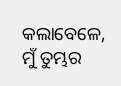କଲାବେଳେ, ମୁଁ ତୁମ୍ଭର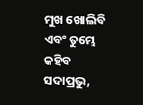ମୁଖ ଖୋଲିବି ଏବଂ ତୁମ୍ଭେ କହିବ
ସଦାପ୍ରଭୁ,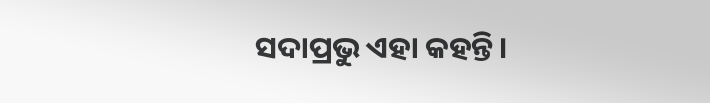ସଦାପ୍ରଭୁ ଏହା କହନ୍ତି।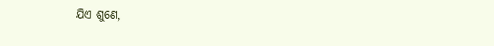ଯିଏ ଶୁଣେ,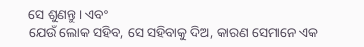ସେ ଶୁଣନ୍ତୁ। ଏବଂ
ଯେଉଁ ଲୋକ ସହିବ, ସେ ସହିବାକୁ ଦିଅ, କାରଣ ସେମାନେ ଏକ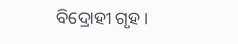ବିଦ୍ରୋହୀ ଗୃହ।